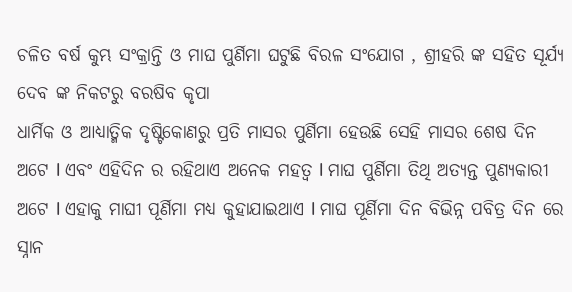ଚଳିତ ବର୍ଷ କୁମ୍ଭ ସଂକ୍ରାନ୍ତି ଓ ମାଘ ପୁର୍ଣିମା ଘଟୁଛି ବିରଳ ସଂଯୋଗ , ଶ୍ରୀହରି ଙ୍କ ସହିତ ସୂର୍ଯ୍ୟ ଦେବ ଙ୍କ ନିକଟରୁ ବରଷିବ କୃପା
ଧାର୍ମିକ ଓ ଆଧ୍ୟାତ୍ମିକ ଦୃଷ୍ଟିକୋଣରୁ ପ୍ରତି ମାସର ପୁର୍ଣିମା ହେଉଛି ସେହି ମାସର ଶେଷ ଦିନ ଅଟେ l ଏବଂ ଏହିଦିନ ର ରହିଥାଏ ଅନେକ ମହତ୍ୱ l ମାଘ ପୁର୍ଣିମା ତିଥି ଅତ୍ୟନ୍ତ ପୁଣ୍ୟକାରୀ ଅଟେ l ଏହାକୁ ମାଘୀ ପୂର୍ଣିମା ମଧ୍ୟ କୁହାଯାଇଥାଏ l ମାଘ ପୂର୍ଣିମା ଦିନ ବିଭିନ୍ନ ପବିତ୍ର ଦିନ ରେ ସ୍ନାନ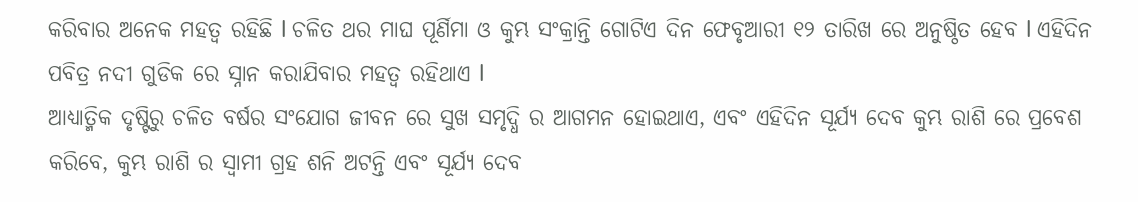କରିବାର ଅନେକ ମହତ୍ୱ ରହିଛି l ଚଳିତ ଥର ମାଘ ପୂର୍ଣିମା ଓ କୁମ୍ଭ ସଂକ୍ରାନ୍ତି ଗୋଟିଏ ଦିନ ଫେବୃଆରୀ ୧୨ ତାରିଖ ରେ ଅନୁଷ୍ଠିତ ହେବ l ଏହିଦିନ ପବିତ୍ର ନଦୀ ଗୁଡିକ ରେ ସ୍ନାନ କରାଯିବାର ମହତ୍ୱ ରହିଥାଏ l
ଆଧ୍ୟାତ୍ମିକ ଦୃଷ୍ଟିରୁ ଚଳିତ ବର୍ଷର ସଂଯୋଗ ଜୀବନ ରେ ସୁଖ ସମୃଦ୍ଧି ର ଆଗମନ ହୋଇଥାଏ, ଏବଂ ଏହିଦିନ ସୂର୍ଯ୍ୟ ଦେବ କୁମ୍ଭ ରାଶି ରେ ପ୍ରବେଶ କରିବେ, କୁମ୍ଭ ରାଶି ର ସ୍ୱାମୀ ଗ୍ରହ ଶନି ଅଟନ୍ତି ଏବଂ ସୂର୍ଯ୍ୟ ଦେବ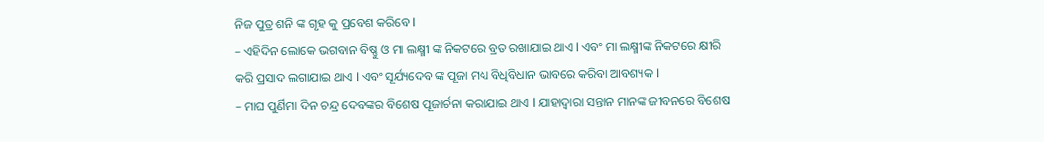ନିଜ ପୁତ୍ର ଶନି ଙ୍କ ଗୃହ କୁ ପ୍ରବେଶ କରିବେ l
– ଏହିଦିନ ଲୋକେ ଭଗବାନ ବିଷ୍ଣୁ ଓ ମା ଲକ୍ଷ୍ମୀ ଙ୍କ ନିକଟରେ ବ୍ରତ ରଖାଯାଇ ଥାଏ l ଏବଂ ମା ଲକ୍ଷ୍ମୀଙ୍କ ନିକଟରେ କ୍ଷୀରି କରି ପ୍ରସାଦ ଲଗାଯାଇ ଥାଏ l ଏବଂ ସୂର୍ଯ୍ୟଦେବ ଙ୍କ ପୂଜା ମଧ୍ୟ ବିଧିବିଧାନ ଭାବରେ କରିବା ଆବଶ୍ୟକ l
– ମାଘ ପୁର୍ଣିମା ଦିନ ଚନ୍ଦ୍ର ଦେବଙ୍କର ବିଶେଷ ପୂଜାର୍ଚନା କରାଯାଇ ଥାଏ l ଯାହାଦ୍ୱାରା ସନ୍ତାନ ମାନଙ୍କ ଜୀବନରେ ବିଶେଷ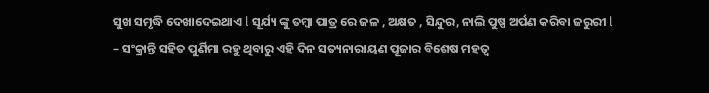ସୁଖ ସମୃଦ୍ଧି ଦେଖାଦେଇଥାଏ l ସୂର୍ଯ୍ୟ ଙ୍କୁ ତମ୍ବା ପାତ୍ର ରେ ଜଳ , ଅକ୍ଷତ , ସିନ୍ଦୁର, ନାଲି ପୁଷ୍ପ ଅର୍ପଣ କରିବା ଜରୁରୀ l
– ସଂକ୍ରାନ୍ତି ସହିତ ପୁର୍ଣିମା ରହୁ ଥିବାରୁ ଏହି ଦିନ ସତ୍ୟନାରାୟଣ ପୂଜାର ବିଶେଷ ମହତ୍ୱ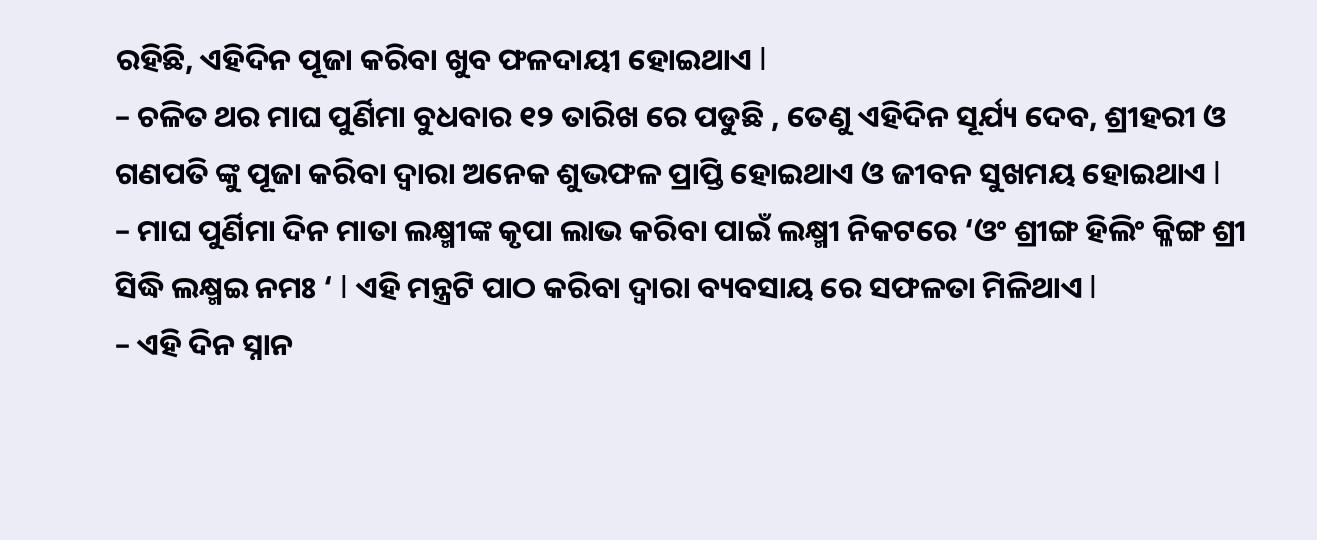ରହିଛି, ଏହିଦିନ ପୂଜା କରିବା ଖୁବ ଫଳଦାୟୀ ହୋଇଥାଏ l
– ଚଳିତ ଥର ମାଘ ପୁର୍ଣିମା ବୁଧବାର ୧୨ ତାରିଖ ରେ ପଡୁଛି , ତେଣୁ ଏହିଦିନ ସୂର୍ଯ୍ୟ ଦେବ, ଶ୍ରୀହରୀ ଓ ଗଣପତି ଙ୍କୁ ପୂଜା କରିବା ଦ୍ୱାରା ଅନେକ ଶୁଭଫଳ ପ୍ରାପ୍ତି ହୋଇଥାଏ ଓ ଜୀବନ ସୁଖମୟ ହୋଇଥାଏ l
– ମାଘ ପୁର୍ଣିମା ଦିନ ମାତା ଲକ୍ଷ୍ମୀଙ୍କ କୃପା ଲାଭ କରିବା ପାଇଁ ଲକ୍ଷ୍ମୀ ନିକଟରେ ‘ଓଂ ଶ୍ରୀଙ୍ଗ ହିଲିଂ କ୍ଳିଙ୍ଗ ଶ୍ରୀ ସିଦ୍ଧି ଲକ୍ଷ୍ମଇ ନମଃ ‘ l ଏହି ମନ୍ତ୍ରଟି ପାଠ କରିବା ଦ୍ୱାରା ବ୍ୟବସାୟ ରେ ସଫଳତା ମିଳିଥାଏ l
– ଏହି ଦିନ ସ୍ନାନ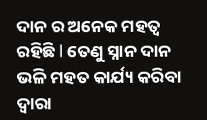ଦାନ ର ଅନେକ ମହତ୍ୱ ରହିଛି l ତେଣୁ ସ୍ନାନ ଦାନ ଭଳି ମହତ କାର୍ଯ୍ୟ କରିବା ଦ୍ୱାରା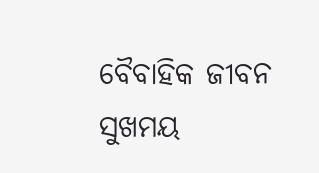ବୈବାହିକ ଜୀବନ ସୁଖମୟ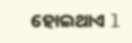ହୋଇଥାଏ l